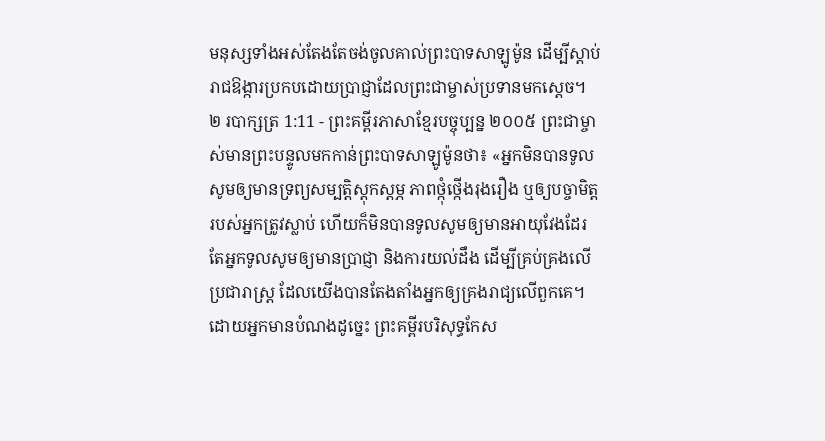មនុស្សទាំងអស់តែងតែចង់ចូលគាល់ព្រះបាទសាឡូម៉ូន ដើម្បីស្ដាប់រាជឱង្ការប្រកបដោយប្រាជ្ញាដែលព្រះជាម្ចាស់ប្រទានមកស្ដេច។
២ របាក្សត្រ 1:11 - ព្រះគម្ពីរភាសាខ្មែរបច្ចុប្បន្ន ២០០៥ ព្រះជាម្ចាស់មានព្រះបន្ទូលមកកាន់ព្រះបាទសាឡូម៉ូនថា៖ «អ្នកមិនបានទូលសូមឲ្យមានទ្រព្យសម្បត្តិស្ដុកស្ដម្ភ ភាពថ្កុំថ្កើងរុងរឿង ឬឲ្យបច្ចាមិត្តរបស់អ្នកត្រូវស្លាប់ ហើយក៏មិនបានទូលសូមឲ្យមានអាយុវែងដែរ តែអ្នកទូលសូមឲ្យមានប្រាជ្ញា និងការយល់ដឹង ដើម្បីគ្រប់គ្រងលើប្រជារាស្ត្រ ដែលយើងបានតែងតាំងអ្នកឲ្យគ្រងរាជ្យលើពួកគេ។ ដោយអ្នកមានបំណងដូច្នេះ ព្រះគម្ពីរបរិសុទ្ធកែស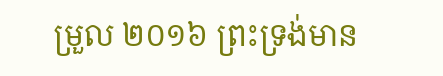ម្រួល ២០១៦ ព្រះទ្រង់មាន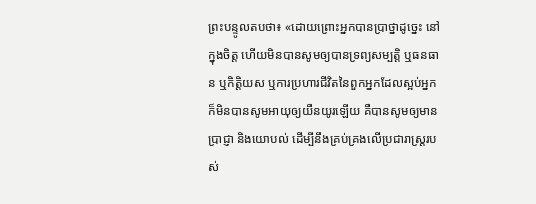ព្រះបន្ទូលតបថា៖ «ដោយព្រោះអ្នកបានប្រាថ្នាដូច្នេះ នៅក្នុងចិត្ត ហើយមិនបានសូមឲ្យបានទ្រព្យសម្បត្តិ ឬធនធាន ឬកិត្តិយស ឬការប្រហារជីវិតនៃពួកអ្នកដែលស្អប់អ្នក ក៏មិនបានសូមអាយុឲ្យយឺនយូរឡើយ គឺបានសូមឲ្យមានប្រាជ្ញា និងយោបល់ ដើម្បីនឹងគ្រប់គ្រងលើប្រជារាស្ត្ររបស់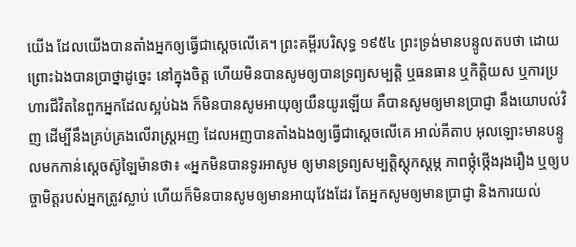យើង ដែលយើងបានតាំងអ្នកឲ្យធ្វើជាស្តេចលើគេ។ ព្រះគម្ពីរបរិសុទ្ធ ១៩៥៤ ព្រះទ្រង់មានបន្ទូលតបថា ដោយព្រោះឯងបានប្រាថ្នាដូច្នេះ នៅក្នុងចិត្ត ហើយមិនបានសូមឲ្យបានទ្រព្យសម្បត្តិ ឬធនធាន ឬកិត្តិយស ឬការប្រហារជីវិតនៃពួកអ្នកដែលស្អប់ឯង ក៏មិនបានសូមអាយុឲ្យយឺនយូរឡើយ គឺបានសូមឲ្យមានប្រាជ្ញា នឹងយោបល់វិញ ដើម្បីនឹងគ្រប់គ្រងលើរាស្ត្រអញ ដែលអញបានតាំងឯងឲ្យធ្វើជាស្តេចលើគេ អាល់គីតាប អុលឡោះមានបន្ទូលមកកាន់ស្តេចស៊ូឡៃម៉ានថា៖ «អ្នកមិនបានទូរអាសូម ឲ្យមានទ្រព្យសម្បត្តិស្តុកស្តម្ភ ភាពថ្កុំថ្កើងរុងរឿង ឬឲ្យបច្ចាមិត្តរបស់អ្នកត្រូវស្លាប់ ហើយក៏មិនបានសូមឲ្យមានអាយុវែងដែរ តែអ្នកសូមឲ្យមានប្រាជ្ញា និងការយល់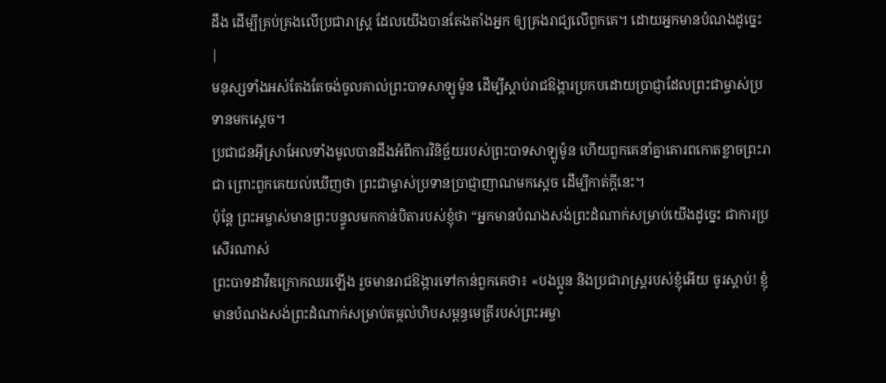ដឹង ដើម្បីគ្រប់គ្រងលើប្រជារាស្ត្រ ដែលយើងបានតែងតាំងអ្នក ឲ្យគ្រងរាជ្យលើពួកគេ។ ដោយអ្នកមានបំណងដូច្នេះ |
មនុស្សទាំងអស់តែងតែចង់ចូលគាល់ព្រះបាទសាឡូម៉ូន ដើម្បីស្ដាប់រាជឱង្ការប្រកបដោយប្រាជ្ញាដែលព្រះជាម្ចាស់ប្រទានមកស្ដេច។
ប្រជាជនអ៊ីស្រាអែលទាំងមូលបានដឹងអំពីការវិនិច្ឆ័យរបស់ព្រះបាទសាឡូម៉ូន ហើយពួកគេនាំគ្នាគោរពកោតខ្លាចព្រះរាជា ព្រោះពួកគេយល់ឃើញថា ព្រះជាម្ចាស់ប្រទានប្រាជ្ញាញាណមកស្ដេច ដើម្បីកាត់ក្ដីនេះ។
ប៉ុន្តែ ព្រះអម្ចាស់មានព្រះបន្ទូលមកកាន់បិតារបស់ខ្ញុំថា “អ្នកមានបំណងសង់ព្រះដំណាក់សម្រាប់យើងដូច្នេះ ជាការប្រសើរណាស់
ព្រះបាទដាវីឌក្រោកឈរឡើង រួចមានរាជឱង្ការទៅកាន់ពួកគេថា៖ «បងប្អូន និងប្រជារាស្ត្ររបស់ខ្ញុំអើយ ចូរស្ដាប់! ខ្ញុំមានបំណងសង់ព្រះដំណាក់សម្រាប់តម្កល់ហិបសម្ពន្ធមេត្រីរបស់ព្រះអម្ចា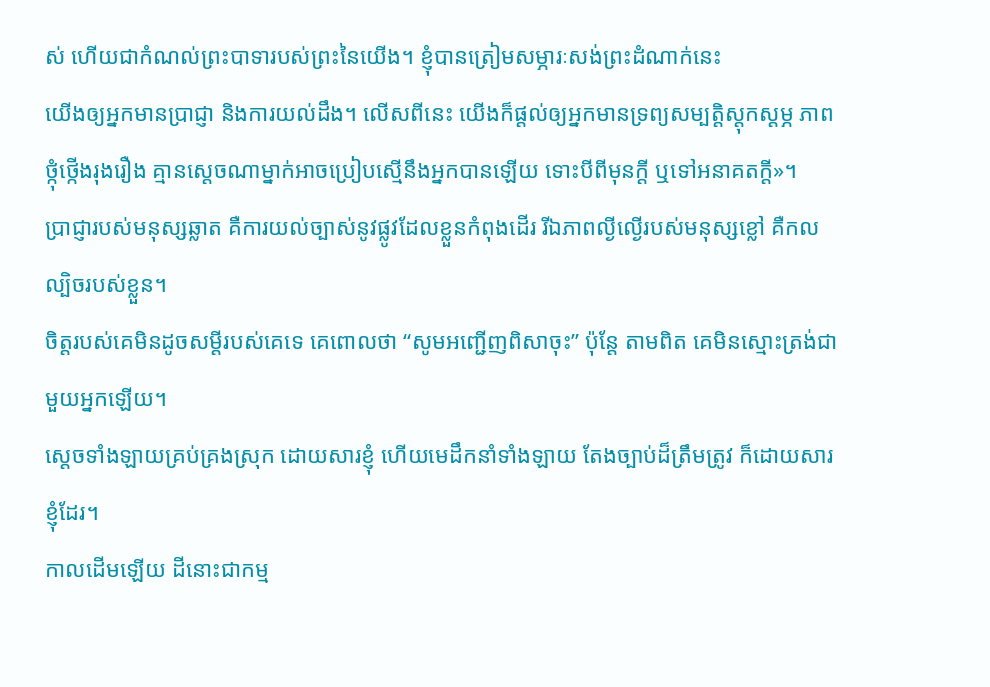ស់ ហើយជាកំណល់ព្រះបាទារបស់ព្រះនៃយើង។ ខ្ញុំបានត្រៀមសម្ភារៈសង់ព្រះដំណាក់នេះ
យើងឲ្យអ្នកមានប្រាជ្ញា និងការយល់ដឹង។ លើសពីនេះ យើងក៏ផ្ដល់ឲ្យអ្នកមានទ្រព្យសម្បត្តិស្ដុកស្ដម្ភ ភាពថ្កុំថ្កើងរុងរឿង គ្មានស្ដេចណាម្នាក់អាចប្រៀបស្មើនឹងអ្នកបានឡើយ ទោះបីពីមុនក្ដី ឬទៅអនាគតក្ដី»។
ប្រាជ្ញារបស់មនុស្សឆ្លាត គឺការយល់ច្បាស់នូវផ្លូវដែលខ្លួនកំពុងដើរ រីឯភាពល្ងីល្ងើរបស់មនុស្សខ្លៅ គឺកលល្បិចរបស់ខ្លួន។
ចិត្តរបស់គេមិនដូចសម្ដីរបស់គេទេ គេពោលថា “សូមអញ្ជើញពិសាចុះ” ប៉ុន្តែ តាមពិត គេមិនស្មោះត្រង់ជាមួយអ្នកឡើយ។
ស្ដេចទាំងឡាយគ្រប់គ្រងស្រុក ដោយសារខ្ញុំ ហើយមេដឹកនាំទាំងឡាយ តែងច្បាប់ដ៏ត្រឹមត្រូវ ក៏ដោយសារខ្ញុំដែរ។
កាលដើមឡើយ ដីនោះជាកម្ម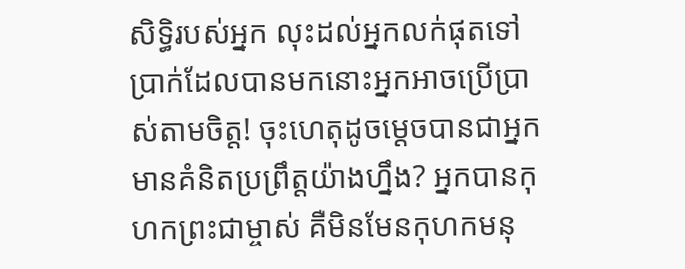សិទ្ធិរបស់អ្នក លុះដល់អ្នកលក់ផុតទៅ ប្រាក់ដែលបានមកនោះអ្នកអាចប្រើប្រាស់តាមចិត្ត! ចុះហេតុដូចម្ដេចបានជាអ្នកមានគំនិតប្រព្រឹត្តយ៉ាងហ្នឹង? អ្នកបានកុហកព្រះជាម្ចាស់ គឺមិនមែនកុហកមនុ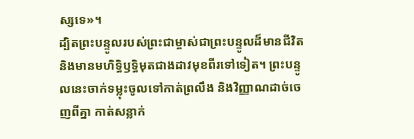ស្សទេ»។
ដ្បិតព្រះបន្ទូលរបស់ព្រះជាម្ចាស់ជាព្រះបន្ទូលដ៏មានជីវិត និងមានមហិទ្ធិឫទ្ធិមុតជាងដាវមុខពីរទៅទៀត។ ព្រះបន្ទូលនេះចាក់ទម្លុះចូលទៅកាត់ព្រលឹង និងវិញ្ញាណដាច់ចេញពីគ្នា កាត់សន្លាក់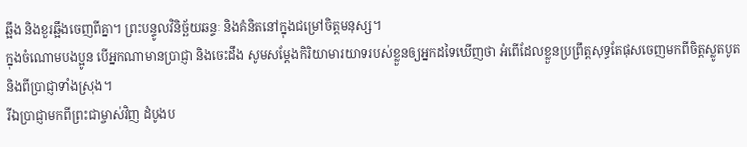ឆ្អឹង និងខួរឆ្អឹងចេញពីគ្នា។ ព្រះបន្ទូលវិនិច្ឆ័យឆន្ទៈ និងគំនិតនៅក្នុងជម្រៅចិត្តមនុស្ស។
ក្នុងចំណោមបងប្អូន បើអ្នកណាមានប្រាជ្ញា និងចេះដឹង សូមសម្តែងកិរិយាមារយាទរបស់ខ្លួនឲ្យអ្នកដទៃឃើញថា អំពើដែលខ្លួនប្រព្រឹត្តសុទ្ធតែផុសចេញមកពីចិត្តស្លូតបូត និងពីប្រាជ្ញាទាំងស្រុង។
រីឯប្រាជ្ញាមកពីព្រះជាម្ចាស់វិញ ដំបូងប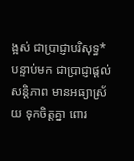ង្អស់ ជាប្រាជ្ញាបរិសុទ្ធ* បន្ទាប់មក ជាប្រាជ្ញាផ្ដល់សន្តិភាព មានអធ្យាស្រ័យ ទុកចិត្តគ្នា ពោរ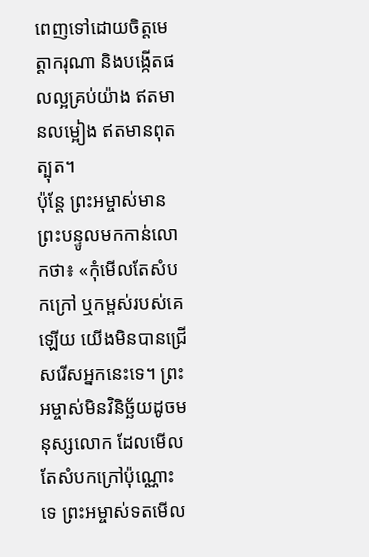ពេញទៅដោយចិត្តមេត្តាករុណា និងបង្កើតផលល្អគ្រប់យ៉ាង ឥតមានលម្អៀង ឥតមានពុតត្បុត។
ប៉ុន្តែ ព្រះអម្ចាស់មានព្រះបន្ទូលមកកាន់លោកថា៖ «កុំមើលតែសំបកក្រៅ ឬកម្ពស់របស់គេឡើយ យើងមិនបានជ្រើសរើសអ្នកនេះទេ។ ព្រះអម្ចាស់មិនវិនិច្ឆ័យដូចមនុស្សលោក ដែលមើលតែសំបកក្រៅប៉ុណ្ណោះទេ ព្រះអម្ចាស់ទតមើល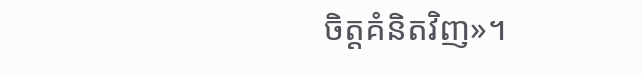ចិត្តគំនិតវិញ»។